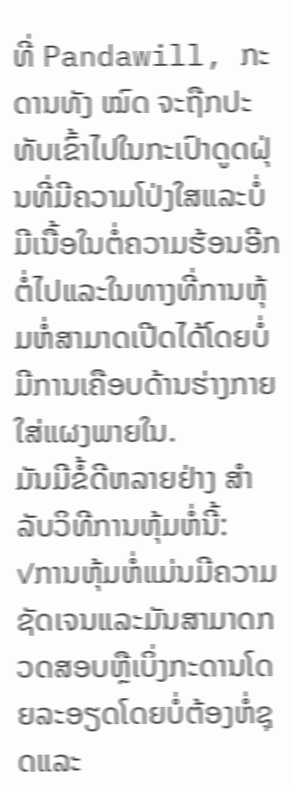ທີ່ Pandawill, ກະດານທັງ ໝົດ ຈະຖືກປະທັບເຂົ້າໄປໃນກະເປົາດູດຝຸ່ນທີ່ມີຄວາມໂປ່ງໃສແລະບໍ່ມີເນື້ອໃນຕໍ່ຄວາມຮ້ອນອີກຕໍ່ໄປແລະໃນທາງທີ່ການຫຸ້ມຫໍ່ສາມາດເປີດໄດ້ໂດຍບໍ່ມີການເຄືອບດ້ານຮ່າງກາຍໃສ່ແຜງພາຍໃນ.
ມັນມີຂໍ້ດີຫລາຍຢ່າງ ສຳ ລັບວິທີການຫຸ້ມຫໍ່ນີ້:
✓ການຫຸ້ມຫໍ່ແມ່ນມີຄວາມຊັດເຈນແລະມັນສາມາດກວດສອບຫຼືເບິ່ງກະດານໂດຍລະອຽດໂດຍບໍ່ຕ້ອງຫໍ່ຊຸດແລະ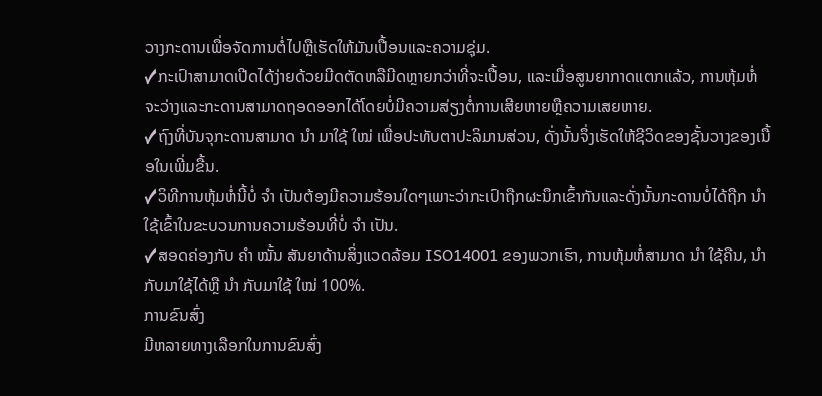ວາງກະດານເພື່ອຈັດການຕໍ່ໄປຫຼືເຮັດໃຫ້ມັນເປື້ອນແລະຄວາມຊຸ່ມ.
✓ກະເປົາສາມາດເປີດໄດ້ງ່າຍດ້ວຍມີດຕັດຫລືມີດຫຼາຍກວ່າທີ່ຈະເປື້ອນ, ແລະເມື່ອສູນຍາກາດແຕກແລ້ວ, ການຫຸ້ມຫໍ່ຈະວ່າງແລະກະດານສາມາດຖອດອອກໄດ້ໂດຍບໍ່ມີຄວາມສ່ຽງຕໍ່ການເສີຍຫາຍຫຼືຄວາມເສຍຫາຍ.
✓ຖົງທີ່ບັນຈຸກະດານສາມາດ ນຳ ມາໃຊ້ ໃໝ່ ເພື່ອປະທັບຕາປະລິມານສ່ວນ, ດັ່ງນັ້ນຈຶ່ງເຮັດໃຫ້ຊີວິດຂອງຊັ້ນວາງຂອງເນື້ອໃນເພີ່ມຂື້ນ.
✓ວິທີການຫຸ້ມຫໍ່ນີ້ບໍ່ ຈຳ ເປັນຕ້ອງມີຄວາມຮ້ອນໃດໆເພາະວ່າກະເປົາຖືກຜະນຶກເຂົ້າກັນແລະດັ່ງນັ້ນກະດານບໍ່ໄດ້ຖືກ ນຳ ໃຊ້ເຂົ້າໃນຂະບວນການຄວາມຮ້ອນທີ່ບໍ່ ຈຳ ເປັນ.
✓ສອດຄ່ອງກັບ ຄຳ ໝັ້ນ ສັນຍາດ້ານສິ່ງແວດລ້ອມ ISO14001 ຂອງພວກເຮົາ, ການຫຸ້ມຫໍ່ສາມາດ ນຳ ໃຊ້ຄືນ, ນຳ ກັບມາໃຊ້ໄດ້ຫຼື ນຳ ກັບມາໃຊ້ ໃໝ່ 100%.
ການຂົນສົ່ງ
ມີຫລາຍທາງເລືອກໃນການຂົນສົ່ງ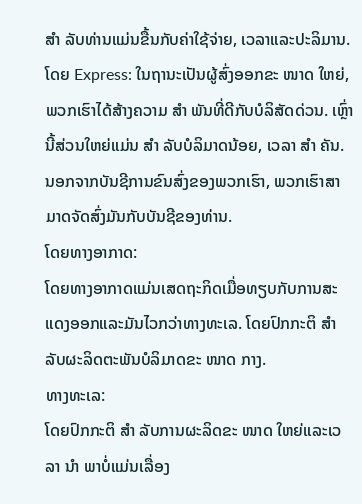ສຳ ລັບທ່ານແມ່ນຂື້ນກັບຄ່າໃຊ້ຈ່າຍ, ເວລາແລະປະລິມານ.
ໂດຍ Express: ໃນຖານະເປັນຜູ້ສົ່ງອອກຂະ ໜາດ ໃຫຍ່, ພວກເຮົາໄດ້ສ້າງຄວາມ ສຳ ພັນທີ່ດີກັບບໍລິສັດດ່ວນ. ເຫຼົ່ານີ້ສ່ວນໃຫຍ່ແມ່ນ ສຳ ລັບບໍລິມາດນ້ອຍ, ເວລາ ສຳ ຄັນ. ນອກຈາກບັນຊີການຂົນສົ່ງຂອງພວກເຮົາ, ພວກເຮົາສາມາດຈັດສົ່ງມັນກັບບັນຊີຂອງທ່ານ.
ໂດຍທາງອາກາດ:
ໂດຍທາງອາກາດແມ່ນເສດຖະກິດເມື່ອທຽບກັບການສະແດງອອກແລະມັນໄວກວ່າທາງທະເລ. ໂດຍປົກກະຕິ ສຳ ລັບຜະລິດຕະພັນບໍລິມາດຂະ ໜາດ ກາງ.
ທາງທະເລ:
ໂດຍປົກກະຕິ ສຳ ລັບການຜະລິດຂະ ໜາດ ໃຫຍ່ແລະເວລາ ນຳ ພາບໍ່ແມ່ນເລື່ອງ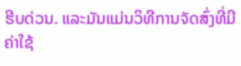ຮີບດ່ວນ. ແລະມັນແມ່ນວິທີການຈັດສົ່ງທີ່ມີຄ່າໃຊ້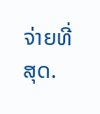ຈ່າຍທີ່ສຸດ.